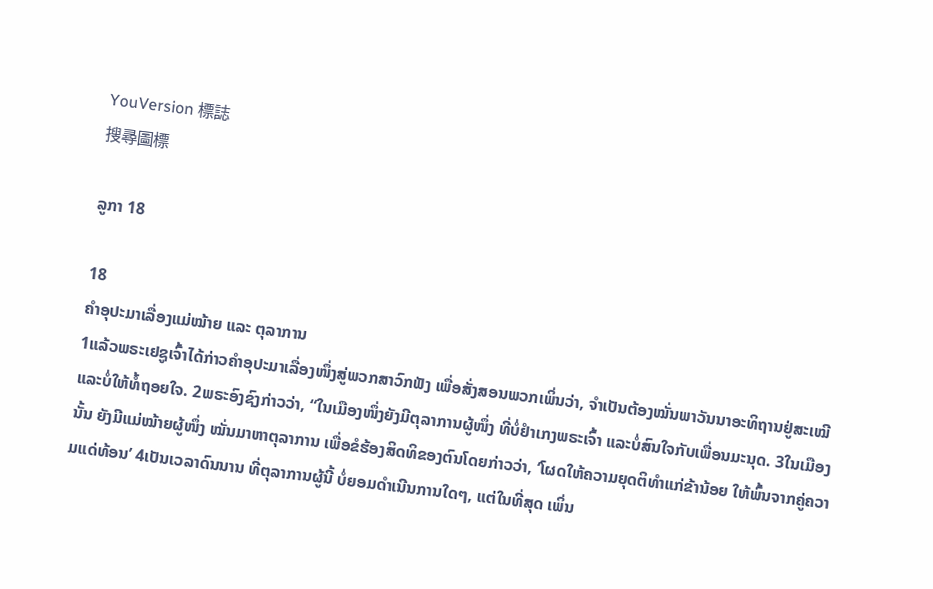YouVersion 標誌
搜尋圖標

ລູກາ 18

18
ຄຳອຸປະມາເລື່ອງແມ່ໝ້າຍ ແລະ ຕຸລາການ
1ແລ້ວພຣະເຢຊູເຈົ້າໄດ້ກ່າວຄຳອຸປະມາເລື່ອງໜຶ່ງສູ່ພວກສາວົກຟັງ ເພື່ອສັ່ງສອນພວກເພິ່ນວ່າ, ຈຳເປັນຕ້ອງໝັ່ນພາວັນນາອະທິຖານຢູ່ສະເໝີ ແລະບໍ່ໃຫ້ທໍ້ຖອຍໃຈ. 2ພຣະອົງຊົງກ່າວວ່າ, “ໃນເມືອງໜຶ່ງຍັງມີຕຸລາການຜູ້ໜຶ່ງ ທີ່ບໍ່ຢຳເກງພຣະເຈົ້າ ແລະບໍ່ສົນໃຈກັບເພື່ອນມະນຸດ. 3ໃນເມືອງນັ້ນ ຍັງມີແມ່ໝ້າຍຜູ້ໜຶ່ງ ໝັ່ນມາຫາຕຸລາການ ເພື່ອຂໍຮ້ອງສິດທິຂອງຕົນໂດຍກ່າວວ່າ, ‘ໂຜດໃຫ້ຄວາມຍຸດຕິທຳແກ່ຂ້ານ້ອຍ ໃຫ້ພົ້ນຈາກຄູ່ຄວາມແດ່ທ້ອນ’ 4ເປັນເວລາດົນນານ ທີ່ຕຸລາການຜູ້ນີ້ ບໍ່ຍອມດຳເນີນການໃດໆ, ແຕ່ໃນທີ່ສຸດ ເພິ່ນ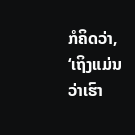ກໍຄິດວ່າ, ‘ເຖິງແມ່ນວ່າເຮົາ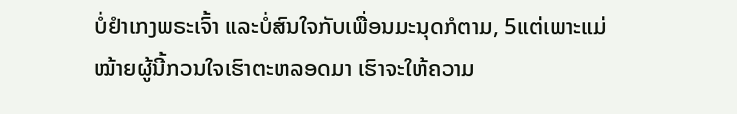ບໍ່ຢຳເກງພຣະເຈົ້າ ແລະບໍ່ສົນໃຈກັບເພື່ອນມະນຸດກໍຕາມ, 5ແຕ່ເພາະແມ່ໝ້າຍຜູ້ນີ້ກວນໃຈເຮົາຕະຫລອດມາ ເຮົາຈະໃຫ້ຄວາມ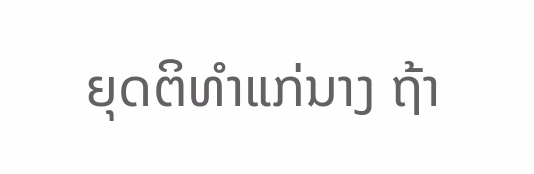ຍຸດຕິທຳແກ່ນາງ ຖ້າ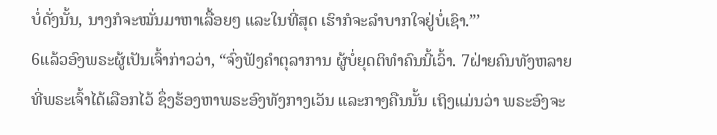ບໍ່ດັ່ງນັ້ນ, ນາງກໍຈະໝັ່ນມາຫາເລື້ອຍໆ ແລະໃນທີ່ສຸດ ເຮົາກໍຈະລຳບາກໃຈຢູ່ບໍ່ເຊົາ.”’
6ແລ້ວອົງພຣະຜູ້ເປັນເຈົ້າກ່າວວ່າ, “ຈົ່ງຟັງຄຳຕຸລາການ ຜູ້ບໍ່ຍຸດຕິທຳຄົນນີ້ເວົ້າ. 7ຝ່າຍຄົນທັງຫລາຍທີ່ພຣະເຈົ້າໄດ້ເລືອກໄວ້ ຊຶ່ງຮ້ອງຫາພຣະອົງທັງກາງເວັນ ແລະກາງຄືນນັ້ນ ເຖິງແມ່ນວ່າ ພຣະອົງຈະ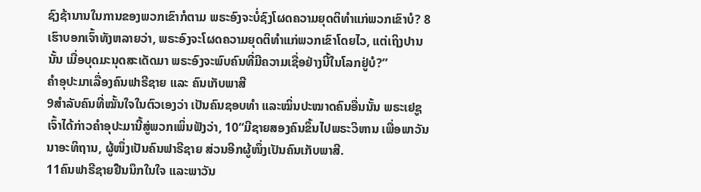ຊົງຊ້ານານໃນການຂອງພວກເຂົາກໍຕາມ ພຣະອົງຈະບໍ່ຊົງໂຜດຄວາມຍຸດຕິທຳແກ່ພວກເຂົາບໍ? 8ເຮົາບອກເຈົ້າທັງຫລາຍວ່າ, ພຣະອົງຈະໂຜດຄວາມຍຸດຕິທຳແກ່ພວກເຂົາໂດຍໄວ, ແຕ່ເຖິງປານນັ້ນ ເມື່ອບຸດມະນຸດສະເດັດມາ ພຣະອົງຈະພົບຄົນທີ່ມີຄວາມເຊື່ອຢ່າງນີ້ໃນໂລກຢູ່ບໍ?”
ຄຳອຸປະມາເລື່ອງຄົນຟາຣີຊາຍ ແລະ ຄົນເກັບພາສີ
9ສຳລັບຄົນທີ່ໝັ້ນໃຈໃນຕົວເອງວ່າ ເປັນຄົນຊອບທຳ ແລະໝິ່ນປະໝາດຄົນອື່ນນັ້ນ ພຣະເຢຊູເຈົ້າໄດ້ກ່າວຄຳອຸປະມານີ້ສູ່ພວກເພິ່ນຟັງວ່າ, 10“ມີຊາຍສອງຄົນຂຶ້ນໄປພຣະວິຫານ ເພື່ອພາວັນນາອະທິຖານ, ຜູ້ໜຶ່ງເປັນຄົນຟາຣີຊາຍ ສ່ວນອີກຜູ້ໜຶ່ງເປັນຄົນເກັບພາສີ.
11ຄົນຟາຣີຊາຍຢືນນຶກໃນໃຈ ແລະພາວັນ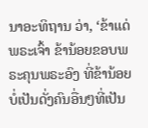ນາອະທິຖານ ວ່າ, ‘ຂ້າແດ່ພຣະເຈົ້າ ຂ້ານ້ອຍຂອບພຣະຄຸນພຣະອົງ ທີ່ຂ້ານ້ອຍບໍ່ເປັນດັ່ງຄົນອື່ນໆທີ່ເປັນ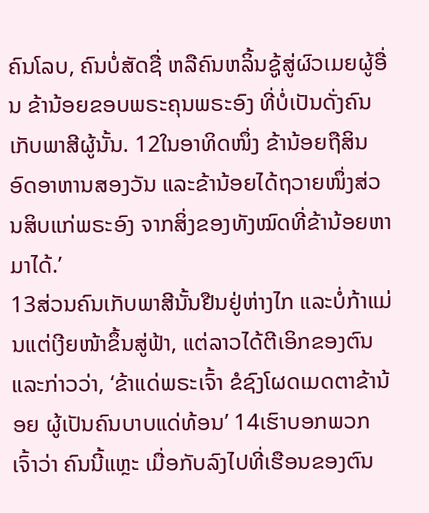ຄົນໂລບ, ຄົນບໍ່ສັດຊື່ ຫລືຄົນຫລິ້ນຊູ້ສູ່ຜົວເມຍຜູ້ອື່ນ ຂ້ານ້ອຍຂອບພຣະຄຸນພຣະອົງ ທີ່ບໍ່ເປັນດັ່ງຄົນເກັບພາສີຜູ້ນັ້ນ. 12ໃນອາທິດໜຶ່ງ ຂ້ານ້ອຍຖືສິນອົດອາຫານສອງວັນ ແລະຂ້ານ້ອຍໄດ້ຖວາຍໜຶ່ງສ່ວນສິບແກ່ພຣະອົງ ຈາກສິ່ງຂອງທັງໝົດທີ່ຂ້ານ້ອຍຫາມາໄດ້.’
13ສ່ວນຄົນເກັບພາສີນັ້ນຢືນຢູ່ຫ່າງໄກ ແລະບໍ່ກ້າແມ່ນແຕ່ເງີຍໜ້າຂຶ້ນສູ່ຟ້າ, ແຕ່ລາວໄດ້ຕີເອິກຂອງຕົນ ແລະກ່າວວ່າ, ‘ຂ້າແດ່ພຣະເຈົ້າ ຂໍຊົງໂຜດເມດຕາຂ້ານ້ອຍ ຜູ້ເປັນຄົນບາບແດ່ທ້ອນ’ 14ເຮົາບອກພວກເຈົ້າວ່າ ຄົນນີ້ແຫຼະ ເມື່ອກັບລົງໄປທີ່ເຮືອນຂອງຕົນ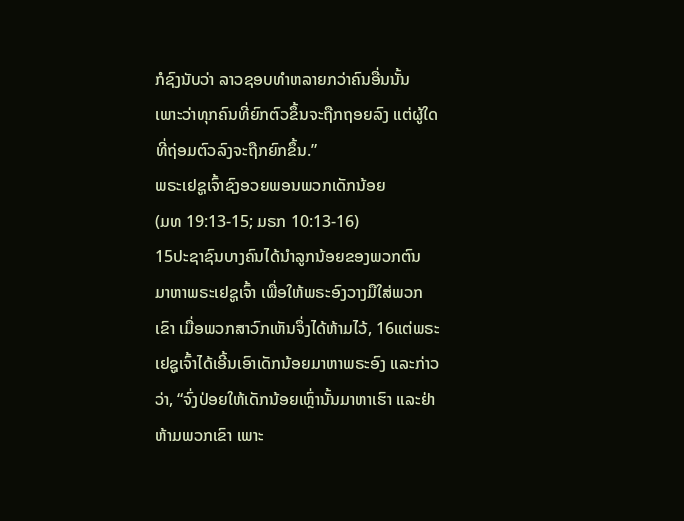ກໍຊົງນັບວ່າ ລາວຊອບທຳຫລາຍກວ່າຄົນອື່ນນັ້ນ ເພາະວ່າທຸກຄົນທີ່ຍົກຕົວຂຶ້ນຈະຖືກຖອຍລົງ ແຕ່ຜູ້ໃດທີ່ຖ່ອມຕົວລົງຈະຖືກຍົກຂຶ້ນ.”
ພຣະເຢຊູເຈົ້າຊົງອວຍພອນພວກເດັກນ້ອຍ
(ມທ 19:13-15; ມຣກ 10:13-16)
15ປະຊາຊົນບາງຄົນໄດ້ນຳລູກນ້ອຍຂອງພວກຕົນ ມາຫາພຣະເຢຊູເຈົ້າ ເພື່ອໃຫ້ພຣະອົງວາງມືໃສ່ພວກເຂົາ ເມື່ອພວກສາວົກເຫັນຈຶ່ງໄດ້ຫ້າມໄວ້, 16ແຕ່ພຣະເຢຊູເຈົ້າໄດ້ເອີ້ນເອົາເດັກນ້ອຍມາຫາພຣະອົງ ແລະກ່າວວ່າ, “ຈົ່ງປ່ອຍໃຫ້ເດັກນ້ອຍເຫຼົ່ານັ້ນມາຫາເຮົາ ແລະຢ່າຫ້າມພວກເຂົາ ເພາະ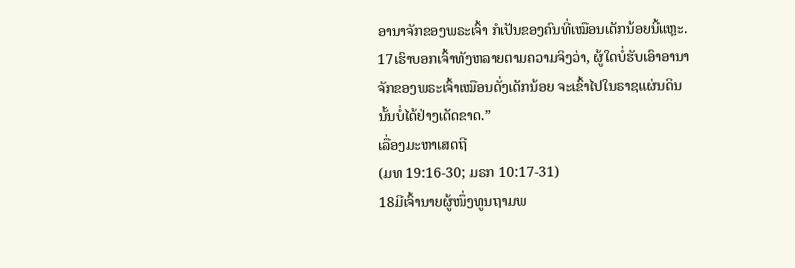ອານາຈັກຂອງພຣະເຈົ້າ ກໍເປັນຂອງຄົນທີ່ເໝືອນເດັກນ້ອຍນີ້ແຫຼະ. 17ເຮົາບອກເຈົ້າທັງຫລາຍຕາມຄວາມຈິງວ່າ, ຜູ້ໃດບໍ່ຮັບເອົາອານາຈັກຂອງພຣະເຈົ້າເໝືອນດັ່ງເດັກນ້ອຍ ຈະເຂົ້າໄປໃນຣາຊແຜ່ນດິນນັ້ນບໍ່ໄດ້ຢ່າງເດັດຂາດ.”
ເລື່ອງມະຫາເສດຖີ
(ມທ 19:16-30; ມຣກ 10:17-31)
18ມີເຈົ້ານາຍຜູ້ໜຶ່ງທູນຖາມພ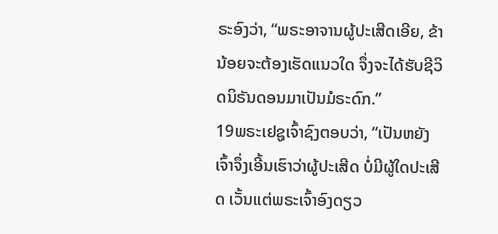ຣະອົງວ່າ, “ພຣະອາຈານຜູ້ປະເສີດເອີຍ, ຂ້ານ້ອຍຈະຕ້ອງເຮັດແນວໃດ ຈຶ່ງຈະໄດ້ຮັບຊີວິດນິຣັນດອນມາເປັນມໍຣະດົກ.”
19ພຣະເຢຊູເຈົ້າຊົງຕອບວ່າ, “ເປັນຫຍັງເຈົ້າຈຶ່ງເອີ້ນເຮົາວ່າຜູ້ປະເສີດ ບໍ່ມີຜູ້ໃດປະເສີດ ເວັ້ນແຕ່ພຣະເຈົ້າອົງດຽວ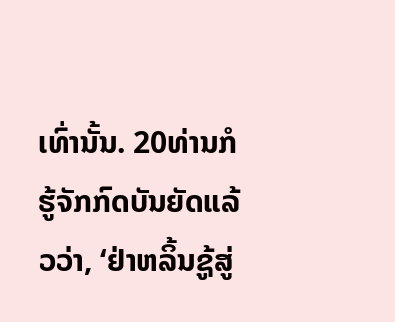ເທົ່ານັ້ນ. 20ທ່ານກໍຮູ້ຈັກກົດບັນຍັດແລ້ວວ່າ, ‘ຢ່າຫລິ້ນຊູ້ສູ່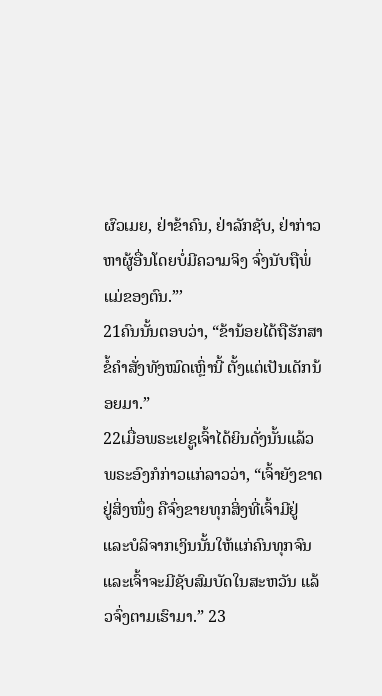ຜົວເມຍ, ຢ່າຂ້າຄົນ, ຢ່າລັກຊັບ, ຢ່າກ່າວຫາຜູ້ອື່ນໂດຍບໍ່ມີຄວາມຈິງ ຈົ່ງນັບຖືພໍ່ແມ່ຂອງຕົນ.”’
21ຄົນນັ້ນຕອບວ່າ, “ຂ້ານ້ອຍໄດ້ຖືຮັກສາຂໍ້ຄຳສັ່ງທັງໝົດເຫຼົ່ານີ້ ຕັ້ງແຕ່ເປັນເດັກນ້ອຍມາ.”
22ເມື່ອພຣະເຢຊູເຈົ້າໄດ້ຍິນດັ່ງນັ້ນແລ້ວ ພຣະອົງກໍກ່າວແກ່ລາວວ່າ, “ເຈົ້າຍັງຂາດຢູ່ສິ່ງໜຶ່ງ ຄືຈົ່ງຂາຍທຸກສິ່ງທີ່ເຈົ້າມີຢູ່ ແລະບໍລິຈາກເງິນນັ້ນໃຫ້ແກ່ຄົນທຸກຈົນ ແລະເຈົ້າຈະມີຊັບສົມບັດໃນສະຫວັນ ແລ້ວຈົ່ງຕາມເຮົາມາ.” 23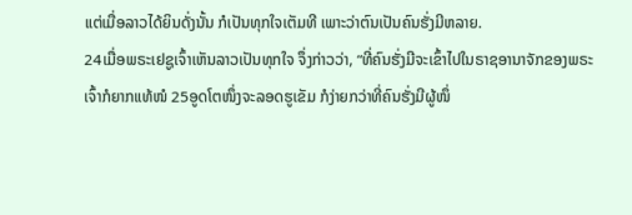ແຕ່ເມື່ອລາວໄດ້ຍິນດັ່ງນັ້ນ ກໍເປັນທຸກໃຈເຕັມທີ ເພາະວ່າຕົນເປັນຄົນຮັ່ງມີຫລາຍ.
24ເມື່ອພຣະເຢຊູເຈົ້າເຫັນລາວເປັນທຸກໃຈ ຈຶ່ງກ່າວວ່າ, “ທີ່ຄົນຮັ່ງມີຈະເຂົ້າໄປໃນຣາຊອານາຈັກຂອງພຣະເຈົ້າກໍຍາກແທ້ໜໍ 25ອູດໂຕໜຶ່ງຈະລອດຮູເຂັມ ກໍງ່າຍກວ່າທີ່ຄົນຮັ່ງມີຜູ້ໜຶ່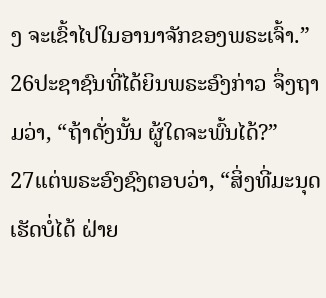ງ ຈະເຂົ້າໄປໃນອານາຈັກຂອງພຣະເຈົ້າ.”
26ປະຊາຊົນທີ່ໄດ້ຍິນພຣະອົງກ່າວ ຈຶ່ງຖາມວ່າ, “ຖ້າດັ່ງນັ້ນ ຜູ້ໃດຈະພົ້ນໄດ້?”
27ແຕ່ພຣະອົງຊົງຕອບວ່າ, “ສິ່ງທີ່ມະນຸດເຮັດບໍ່ໄດ້ ຝ່າຍ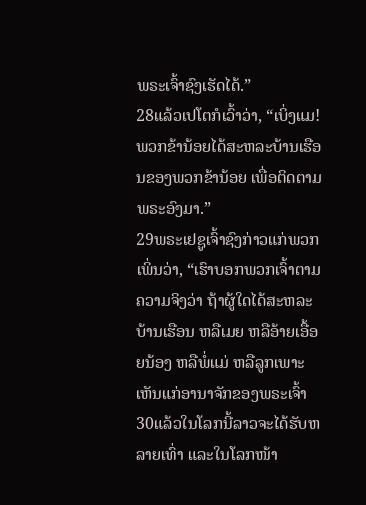ພຣະເຈົ້າຊົງເຮັດໄດ້.”
28ແລ້ວເປໂຕກໍເວົ້າວ່າ, “ເບິ່ງແມ! ພວກຂ້ານ້ອຍໄດ້ສະຫລະບ້ານເຮືອນຂອງພວກຂ້ານ້ອຍ ເພື່ອຕິດຕາມພຣະອົງມາ.”
29ພຣະເຢຊູເຈົ້າຊົງກ່າວແກ່ພວກເພິ່ນວ່າ, “ເຮົາບອກພວກເຈົ້າຕາມຄວາມຈິງວ່າ ຖ້າຜູ້ໃດໄດ້ສະຫລະບ້ານເຮືອນ ຫລືເມຍ ຫລືອ້າຍເອື້ອຍນ້ອງ ຫລືພໍ່ແມ່ ຫລືລູກເພາະເຫັນແກ່ອານາຈັກຂອງພຣະເຈົ້າ 30ແລ້ວໃນໂລກນີ້ລາວຈະໄດ້ຮັບຫລາຍເທົ່າ ແລະໃນໂລກໜ້າ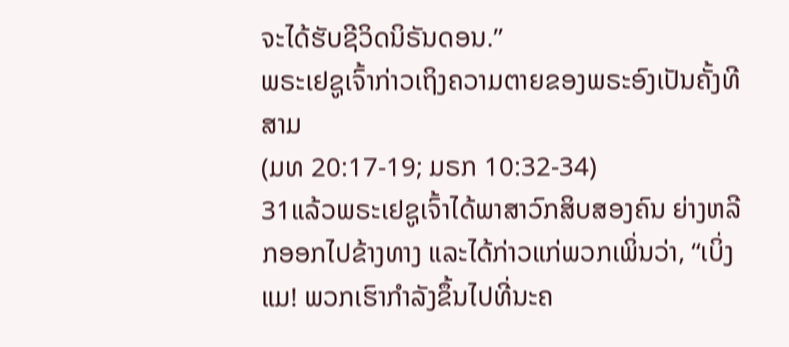ຈະໄດ້ຮັບຊີວິດນິຣັນດອນ.”
ພຣະເຢຊູເຈົ້າກ່າວເຖິງຄວາມຕາຍຂອງພຣະອົງເປັນຄັ້ງທີສາມ
(ມທ 20:17-19; ມຣກ 10:32-34)
31ແລ້ວພຣະເຢຊູເຈົ້າໄດ້ພາສາວົກສິບສອງຄົນ ຍ່າງຫລີກອອກໄປຂ້າງທາງ ແລະໄດ້ກ່າວແກ່ພວກເພິ່ນວ່າ, “ເບິ່ງແມ! ພວກເຮົາກຳລັງຂຶ້ນໄປທີ່ນະຄ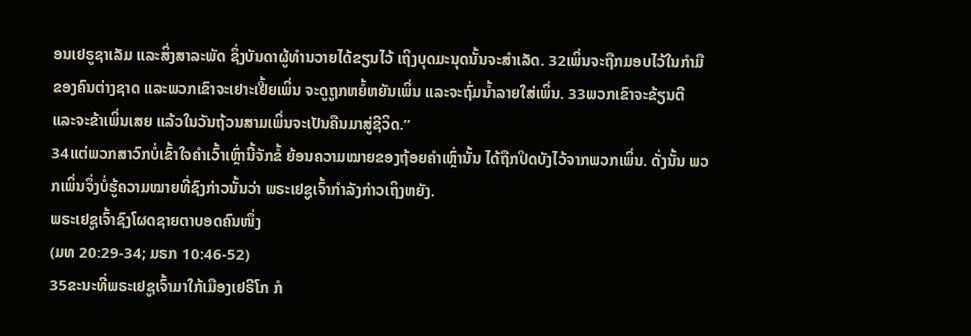ອນເຢຣູຊາເລັມ ແລະສິ່ງສາລະພັດ ຊຶ່ງບັນດາຜູ້ທຳນວາຍໄດ້ຂຽນໄວ້ ເຖິງບຸດມະນຸດນັ້ນຈະສຳເລັດ. 32ເພິ່ນຈະຖືກມອບໄວ້ໃນກຳມືຂອງຄົນຕ່າງຊາດ ແລະພວກເຂົາຈະເຢາະເຢີ້ຍເພິ່ນ ຈະດູຖູກຫຍໍ້ຫຍັນເພິ່ນ ແລະຈະຖົ່ມນໍ້າລາຍໃສ່ເພິ່ນ. 33ພວກເຂົາຈະຂ້ຽນຕີ ແລະຈະຂ້າເພິ່ນເສຍ ແລ້ວໃນວັນຖ້ວນສາມເພິ່ນຈະເປັນຄືນມາສູ່ຊີວິດ.”
34ແຕ່ພວກສາວົກບໍ່ເຂົ້າໃຈຄຳເວົ້າເຫຼົ່ານີ້ຈັກຂໍ້ ຍ້ອນຄວາມໝາຍຂອງຖ້ອຍຄຳເຫຼົ່ານັ້ນ ໄດ້ຖືກປິດບັງໄວ້ຈາກພວກເພິ່ນ. ດັ່ງນັ້ນ ພວກເພິ່ນຈຶ່ງບໍ່ຮູ້ຄວາມໝາຍທີ່ຊົງກ່າວນັ້ນວ່າ ພຣະເຢຊູເຈົ້າກຳລັງກ່າວເຖິງຫຍັງ.
ພຣະເຢຊູເຈົ້າຊົງໂຜດຊາຍຕາບອດຄົນໜຶ່ງ
(ມທ 20:29-34; ມຣກ 10:46-52)
35ຂະນະທີ່ພຣະເຢຊູເຈົ້າມາໃກ້ເມືອງເຢຣີໂກ ກໍ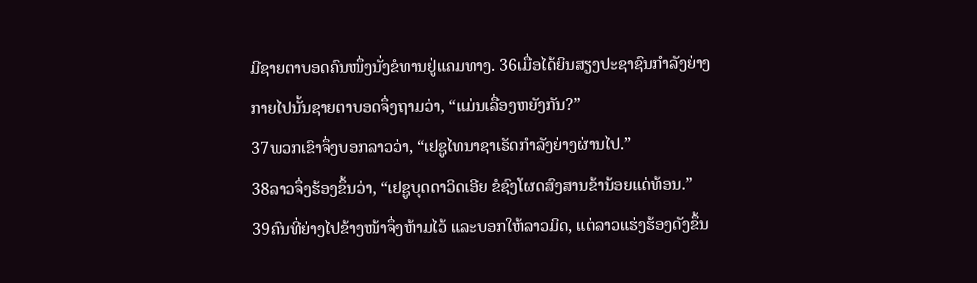ມີຊາຍຕາບອດຄົນໜຶ່ງນັ່ງຂໍທານຢູ່ແຄມທາງ. 36ເມື່ອໄດ້ຍິນສຽງປະຊາຊົນກຳລັງຍ່າງກາຍໄປນັ້ນຊາຍຕາບອດຈຶ່ງຖາມວ່າ, “ແມ່ນເລື່ອງຫຍັງກັນ?”
37ພວກເຂົາຈຶ່ງບອກລາວວ່າ, “ເຢຊູໄທນາຊາເຣັດກຳລັງຍ່າງຜ່ານໄປ.”
38ລາວຈຶ່ງຮ້ອງຂຶ້ນວ່າ, “ເຢຊູບຸດດາວິດເອີຍ ຂໍຊົງໂຜດສົງສານຂ້ານ້ອຍແດ່ທ້ອນ.”
39ຄົນທີ່ຍ່າງໄປຂ້າງໜ້າຈຶ່ງຫ້າມໄວ້ ແລະບອກໃຫ້ລາວມິດ, ແຕ່ລາວແຮ່ງຮ້ອງດັງຂຶ້ນ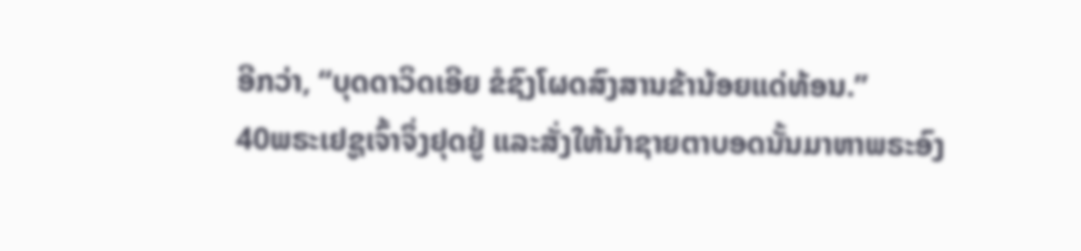ອີກວ່າ, “ບຸດດາວິດເອີຍ ຂໍຊົງໂຜດສົງສານຂ້ານ້ອຍແດ່ທ້ອນ.”
40ພຣະເຢຊູເຈົ້າຈຶ່ງຢຸດຢູ່ ແລະສັ່ງໃຫ້ນຳຊາຍຕາບອດນັ້ນມາຫາພຣະອົງ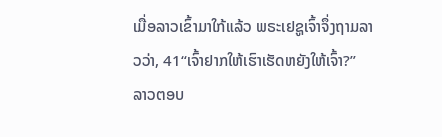ເມື່ອລາວເຂົ້າມາໃກ້ແລ້ວ ພຣະເຢຊູເຈົ້າຈຶ່ງຖາມລາວວ່າ, 41“ເຈົ້າຢາກໃຫ້ເຮົາເຮັດຫຍັງໃຫ້ເຈົ້າ?”
ລາວຕອບ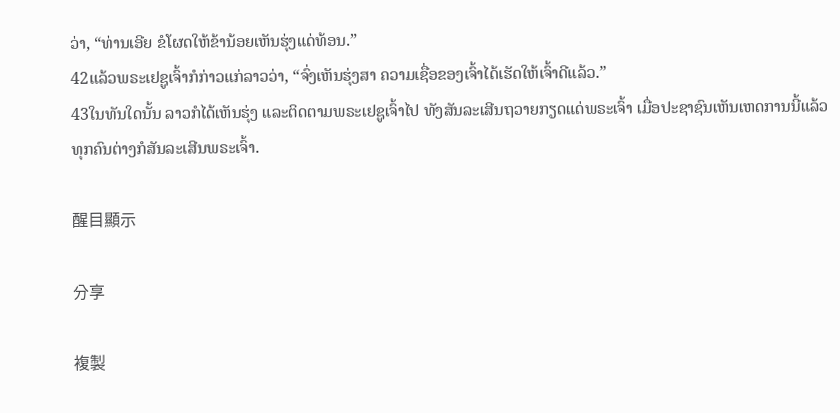ວ່າ, “ທ່ານເອີຍ ຂໍໂຜດໃຫ້ຂ້ານ້ອຍເຫັນຮຸ່ງແດ່ທ້ອນ.”
42ແລ້ວພຣະເຢຊູເຈົ້າກໍກ່າວແກ່ລາວວ່າ, “ຈົ່ງເຫັນຮຸ່ງສາ ຄວາມເຊື່ອຂອງເຈົ້າໄດ້ເຮັດໃຫ້ເຈົ້າດີແລ້ວ.”
43ໃນທັນໃດນັ້ນ ລາວກໍໄດ້ເຫັນຮຸ່ງ ແລະຕິດຕາມພຣະເຢຊູເຈົ້າໄປ ທັງສັນລະເສີນຖວາຍກຽດແດ່ພຣະເຈົ້າ ເມື່ອປະຊາຊົນເຫັນເຫດການນີ້ແລ້ວ ທຸກຄົນຕ່າງກໍສັນລະເສີນພຣະເຈົ້າ.

醒目顯示

分享

複製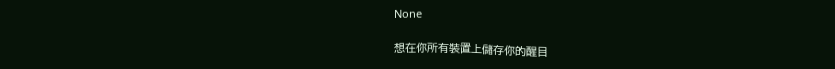None

想在你所有裝置上儲存你的醒目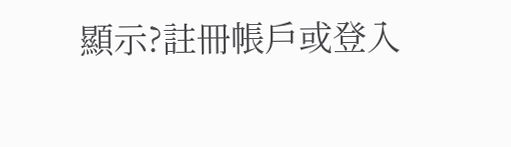顯示?註冊帳戶或登入